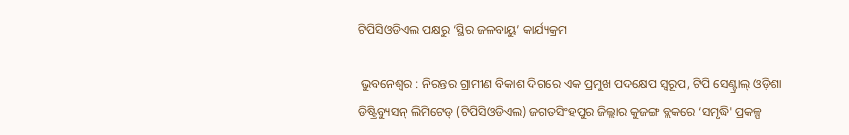ଟିପିସିଓଡିଏଲ ପକ୍ଷରୁ ‘ସ୍ଥିର ଜଳବାୟୁ’ କାର୍ଯ୍ୟକ୍ରମ

 ଭୁବନେଶ୍ୱର : ନିରନ୍ତର ଗ୍ରାମୀଣ ବିକାଶ ଦିଗରେ ଏକ ପ୍ରମୁଖ ପଦକ୍ଷେପ ସ୍ୱରୂପ, ଟିପି ସେଣ୍ଟ୍ରାଲ୍ ଓଡ଼ିଶା ଡିଷ୍ଟ୍ରିବ୍ୟୁସନ୍ ଲିମିଟେଡ୍ (ଟିପିସିଓଡିଏଲ) ଜଗତସିଂହପୁର ଜିଲ୍ଲାର କୁଜଙ୍ଗ ବ୍ଲକରେ ‘ସମୃଦ୍ଧି' ପ୍ରକଳ୍ପ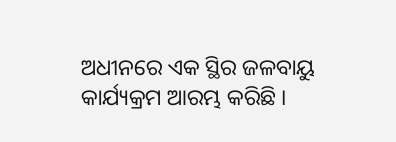ଅଧୀନରେ ଏକ ସ୍ଥିର ଜଳବାୟୁ କାର୍ଯ୍ୟକ୍ରମ ଆରମ୍ଭ କରିଛି ।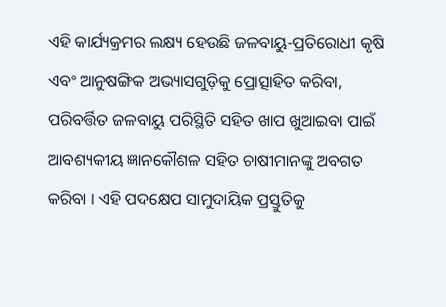ଏହି କାର୍ଯ୍ୟକ୍ରମର ଲକ୍ଷ୍ୟ ହେଉଛି ଜଳବାୟୁ-ପ୍ରତିରୋଧୀ କୃଷି ଏବଂ ଆନୁଷଙ୍ଗିକ ଅଭ୍ୟାସଗୁଡ଼ିକୁ ପ୍ରୋତ୍ସାହିତ କରିବା, ପରିବର୍ତ୍ତିତ ଜଳବାୟୁ ପରିସ୍ଥିତି ସହିତ ଖାପ ଖୁଆଇବା ପାଇଁ ଆବଶ୍ୟକୀୟ ଜ୍ଞାନକୌଶଳ ସହିତ ଚାଷୀମାନଙ୍କୁ ଅବଗତ କରିବା । ଏହି ପଦକ୍ଷେପ ସାମୁଦାୟିକ ପ୍ରସ୍ତୁତିକୁ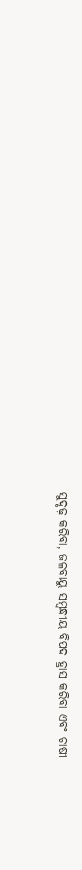ସୁଦୃଢ଼ କରିବା, ଜଳବାୟୁ ସମ୍ବନ୍ଧୀୟ ବିପଦ ହ୍ରାସ କରିବା ଏବଂ ଚାଷୀ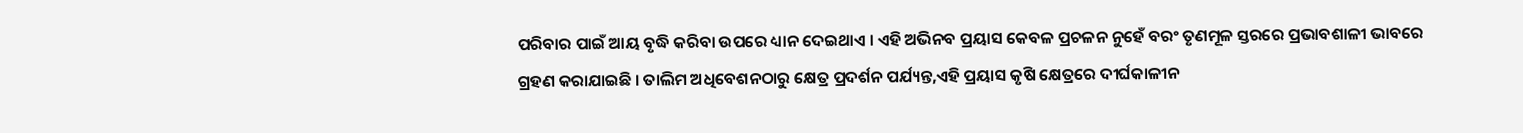ପରିବାର ପାଇଁ ଆୟ ବୃଦ୍ଧି କରିବା ଉପରେ ଧ୍ୟାନ ଦେଇଥାଏ । ଏହି ଅଭିନବ ପ୍ରୟାସ କେବଳ ପ୍ରଚଳନ ନୁହେଁ ବରଂ ତୃଣମୂଳ ସ୍ତରରେ ପ୍ରଭାବଶାଳୀ ଭାବରେ ଗ୍ରହଣ କରାଯାଇଛି । ତାଲିମ ଅଧିବେଶନଠାରୁ କ୍ଷେତ୍ର ପ୍ରଦର୍ଶନ ପର୍ଯ୍ୟନ୍ତ,ଏହି ପ୍ରୟାସ କୃଷି କ୍ଷେତ୍ରରେ ଦୀର୍ଘକାଳୀନ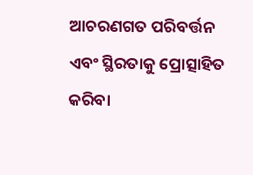ଆଚରଣଗତ ପରିବର୍ତ୍ତନ ଏବଂ ସ୍ଥିରତାକୁ ପ୍ରୋତ୍ସାହିତ କରିବା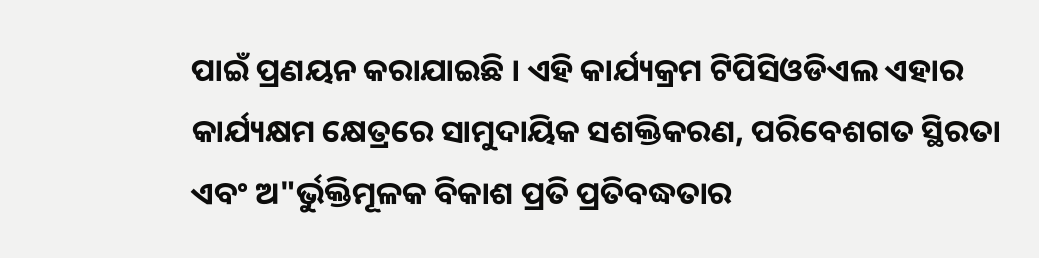ପାଇଁ ପ୍ରଣୟନ କରାଯାଇଛି । ଏହି କାର୍ଯ୍ୟକ୍ରମ ଟିପିସିଓଡିଏଲ ଏହାର କାର୍ଯ୍ୟକ୍ଷମ କ୍ଷେତ୍ରରେ ସାମୁଦାୟିକ ସଶକ୍ତିକରଣ, ପରିବେଶଗତ ସ୍ଥିରତା ଏବଂ ଅ"ର୍ଭୁକ୍ତିମୂଳକ ବିକାଶ ପ୍ରତି ପ୍ରତିବଦ୍ଧତାର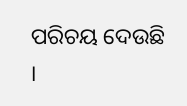ପରିଚୟ ଦେଉଛି ।